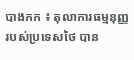បាងកក ៖ តុលាការធម្មនុញ្ញ របស់ប្រទេសថៃ បាន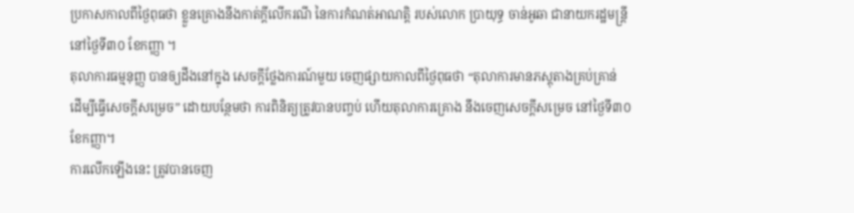ប្រកាសកាលពីថ្ងៃពុធថា ខ្លួនគ្រោងនឹងកាត់ក្តីលើករណី នៃការកំណត់អាណត្តិ របស់លោក ប្រាយុទ្ធ ចាន់អូឆា ជានាយករដ្ឋមន្ត្រីនៅថ្ងៃទី៣០ ខែកញ្ញា ។
តុលាការធម្មនុញ្ញ បានឲ្យដឹងនៅក្នុង សេចក្តីថ្លែងការណ៍មួយ ចេញផ្សាយកាលពីថ្ងៃពុធថា “តុលាការមានភស្តុតាងគ្រប់គ្រាន់ ដើម្បីធ្វើសេចក្តីសម្រេច” ដោយបន្ថែមថា ការពិនិត្យត្រូវបានបញ្ចប់ ហើយតុលាការគ្រោង នឹងចេញសេចក្តីសម្រេច នៅថ្ងៃទី៣០ ខែកញ្ញា។
ការលើកឡើងនេះ ត្រូវបានចេញ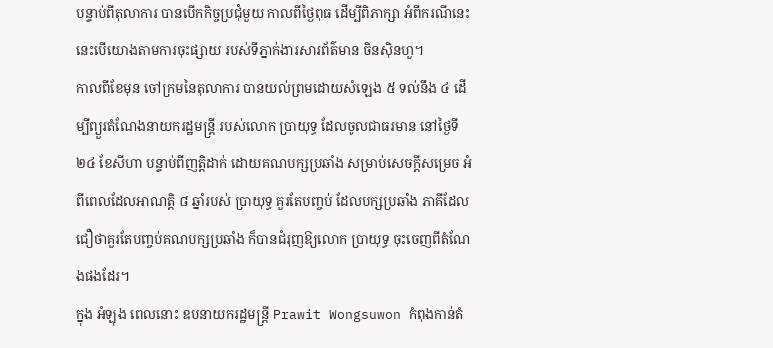បន្ទាប់ពីតុលាការ បានបើកកិច្ចប្រជុំមួយ កាលពីថ្ងៃពុធ ដើម្បីពិភាក្សា អំពីករណីនេះ នេះបើយោងតាមការចុះផ្សាយ របស់ទីភ្នាក់ងារសារព័ត៌មាន ចិនស៊ិនហួ។
កាលពីខែមុន ចៅក្រមនៃតុលាការ បានយល់ព្រមដោយសំឡេង ៥ ទល់នឹង ៤ ដើម្បីព្យួរតំណែងនាយករដ្ឋមន្ត្រី របស់លោក ប្រាយុទ្ធ ដែលចូលជាធរមាន នៅថ្ងៃទី២៤ ខែសីហា បន្ទាប់ពីញត្តិដាក់ ដោយគណបក្សប្រឆាំង សម្រាប់សេចក្តីសម្រេច អំពីពេលដែលអាណត្តិ ៨ ឆ្នាំរបស់ ប្រាយុទ្ធ គួរតែបញ្ចប់ ដែលបក្សប្រឆាំង ភាគីដែលជឿថាគួរតែបញ្ចប់គណបក្សប្រឆាំង ក៏បានជំរុញឱ្យលោក ប្រាយុទ្ធ ចុះចេញពីតំណែងផងដែរ។
ក្នុង អំឡុង ពេលនោះ ឧបនាយករដ្ឋមន្ត្រី Prawit Wongsuwon កំពុងកាន់តំ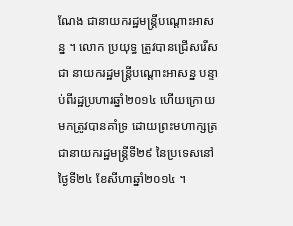ណែង ជានាយករដ្ឋមន្ត្រីបណ្តោះអាសន្ន ។ លោក ប្រយុទ្ធ ត្រូវបានជ្រើសរើសជា នាយករដ្ឋមន្ត្រីបណ្តោះអាសន្ន បន្ទាប់ពីរដ្ឋប្រហារឆ្នាំ២០១៤ ហើយក្រោយមកត្រូវបានគាំទ្រ ដោយព្រះមហាក្សត្រ ជានាយករដ្ឋមន្ត្រីទី២៩ នៃប្រទេសនៅថ្ងៃទី២៤ ខែសីហាឆ្នាំ២០១៤ ។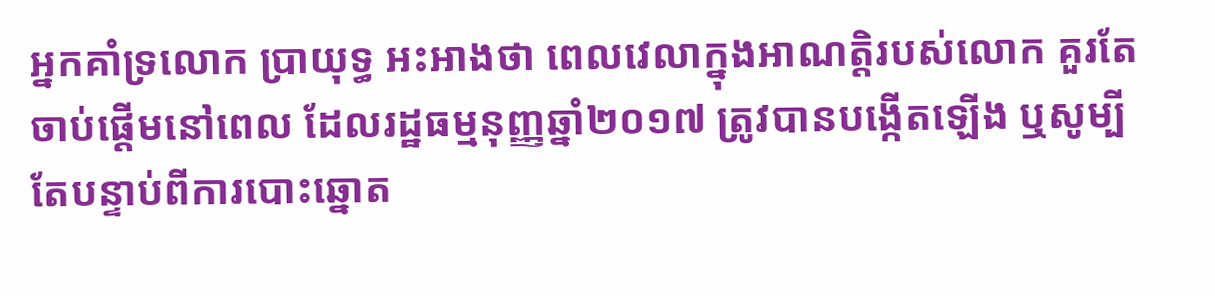អ្នកគាំទ្រលោក ប្រាយុទ្ធ អះអាងថា ពេលវេលាក្នុងអាណត្តិរបស់លោក គួរតែចាប់ផ្តើមនៅពេល ដែលរដ្ឋធម្មនុញ្ញឆ្នាំ២០១៧ ត្រូវបានបង្កើតឡើង ឬសូម្បីតែបន្ទាប់ពីការបោះឆ្នោត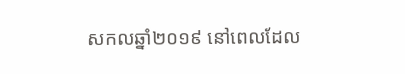សកលឆ្នាំ២០១៩ នៅពេលដែល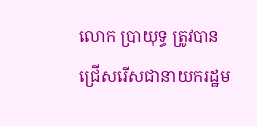លោក ប្រាយុទ្ធ ត្រូវបានជ្រើសរើសជានាយករដ្ឋម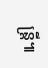ន្ត្រី៕